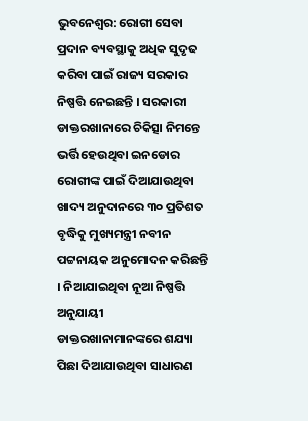ଭୁବନେଶ୍ୱର: ରୋଗୀ ସେବା ପ୍ରଦାନ ବ୍ୟବସ୍ଥାକୁ ଅଧିକ ସୁଦୃଢ କରିବା ପାଇଁ ରାଜ୍ୟ ସରକାର ନିଷ୍ପତ୍ତି ନେଇଛନ୍ତି । ସରକାରୀ ଡାକ୍ତରଖାନାରେ ଚିକିତ୍ସା ନିମନ୍ତେ ଭର୍ତ୍ତି ହେଉଥିବା ଇନଡୋର ରୋଗୀଙ୍କ ପାଇଁ ଦିଆଯାଉଥିବା ଖାଦ୍ୟ ଅନୁଦାନରେ ୩୦ ପ୍ରତିଶତ ବୃଦ୍ଧିକୁ ମୁଖ୍ୟମନ୍ତ୍ରୀ ନବୀନ ପଟ୍ଟନାୟକ ଅନୁମୋଦନ କରିଛନ୍ତି । ନିଆଯାଇଥିବା ନୂଆ ନିଷ୍ପତ୍ତି ଅନୁଯାୟୀ ଡାକ୍ତରଖାନାମାନଙ୍କରେ ଶଯ୍ୟା ପିଛା ଦିଆଯାଉଥିବା ସାଧାରଣ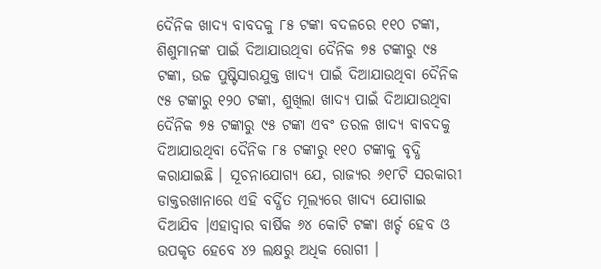ଦୈନିକ ଖାଦ୍ୟ ବାବଦକୁ ୮୫ ଟଙ୍କା ବଦଳରେ ୧୧୦ ଟଙ୍କା, ଶିଶୁମାନଙ୍କ ପାଇଁ ଦିଆଯାଉଥିବା ଦୈନିକ ୭୫ ଟଙ୍କାରୁ ୯୫ ଟଙ୍କା, ଉଚ୍ଚ ପୁଷ୍ଟିସାରଯୁକ୍ତ ଖାଦ୍ୟ ପାଇଁ ଦିଆଯାଉଥିବା ଦୈନିକ ୯୫ ଟଙ୍କାରୁ ୧୨୦ ଟଙ୍କା, ଶୁଖିଲା ଖାଦ୍ୟ ପାଇଁ ଦିଆଯାଉଥିବା ଦୈନିକ ୭୫ ଟଙ୍କାରୁ ୯୫ ଟଙ୍କା ଏବଂ ତରଳ ଖାଦ୍ୟ ବାବଦକୁ ଦିଆଯାଉଥିବା ଦୈନିକ ୮୫ ଟଙ୍କାରୁ ୧୧୦ ଟଙ୍କାକୁ ବୃଦ୍ଧି କରାଯାଇଛି । ସୂଚନାଯୋଗ୍ୟ ଯେ, ରାଜ୍ୟର ୬୧୮ଟି ସରକାରୀ ଡାକ୍ତରଖାନାରେ ଏହି ବର୍ଦ୍ଧିତ ମୂଲ୍ୟରେ ଖାଦ୍ୟ ଯୋଗାଇ ଦିଆଯିବ ।ଏହାଦ୍ୱାର ବାର୍ଷିକ ୬୪ କୋଟି ଟଙ୍କା ଖର୍ଚ୍ଚ ହେବ ଓ ଉପକୃତ ହେବେ ୪୨ ଲକ୍ଷରୁ ଅଧିକ ରୋଗୀ ।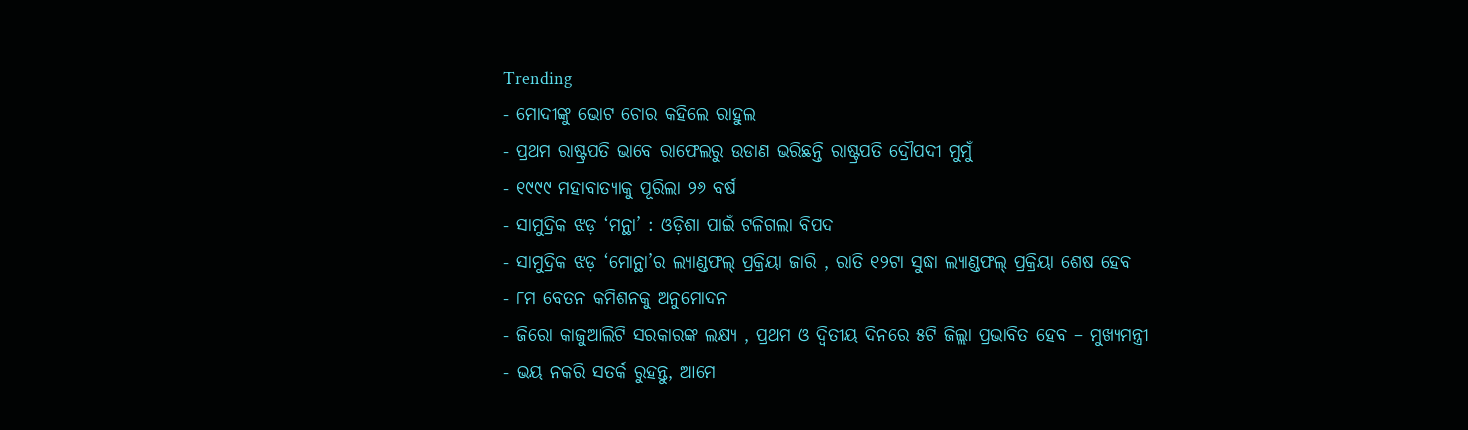Trending
- ମୋଦୀଙ୍କୁ ଭୋଟ ଚୋର କହିଲେ ରାହୁଲ
- ପ୍ରଥମ ରାଷ୍ଟ୍ରପତି ଭାବେ ରାଫେଲରୁ ଉଡାଣ ଭରିଛନ୍ତି ରାଷ୍ଟ୍ରପତି ଦ୍ରୌପଦୀ ମୁମୁଁ
- ୧୯୯୯ ମହାବାତ୍ୟାକୁ ପୂରିଲା ୨୬ ବର୍ଷ
- ସାମୁଦ୍ରିକ ଝଡ଼ ‘ମନ୍ଥା’ : ଓଡ଼ିଶା ପାଇଁ ଟଳିଗଲା ବିପଦ
- ସାମୁଦ୍ରିକ ଝଡ଼ ‘ମୋନ୍ଥା’ର ଲ୍ୟାଣ୍ଡଫଲ୍ ପ୍ରକ୍ରିୟା ଜାରି , ରାତି ୧୨ଟା ସୁଦ୍ଧା ଲ୍ୟାଣ୍ଡଫଲ୍ ପ୍ରକ୍ରିୟା ଶେଷ ହେବ
- ୮ମ ବେତନ କମିଶନକୁ ଅନୁମୋଦନ
- ଜିରୋ କାଜୁଆଲିଟି ସରକାରଙ୍କ ଲକ୍ଷ୍ୟ , ପ୍ରଥମ ଓ ଦ୍ୱିତୀୟ ଦିନରେ ୫ଟି ଜିଲ୍ଲା ପ୍ରଭାବିତ ହେବ – ମୁଖ୍ୟମନ୍ତ୍ରୀ
- ଭୟ ନକରି ସତର୍କ ରୁହନ୍ତୁ, ଆମେ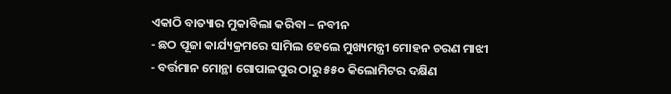ଏକାଠି ବାତ୍ୟାର ମୁକାବିଲା କରିବା – ନବୀନ
- ଛଠ ପୂଜା କାର୍ଯ୍ୟକ୍ରମରେ ସାମିଲ ହେଲେ ମୁଖ୍ୟମନ୍ତ୍ରୀ ମୋହନ ଚରଣ ମାଝୀ
- ବର୍ତ୍ତମାନ ମୋନ୍ଥା ଗୋପାଳପୁର ଠାରୁ ୫୫୦ କିଲୋମିଟର ଦକ୍ଷିଣ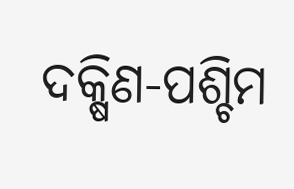ଦକ୍ଷିଣ-ପଶ୍ଚିମ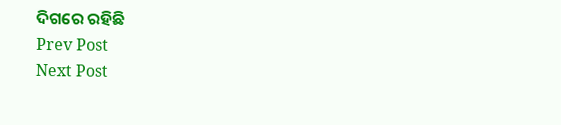ଦିଗରେ ରହିଛି
Prev Post
Next Post